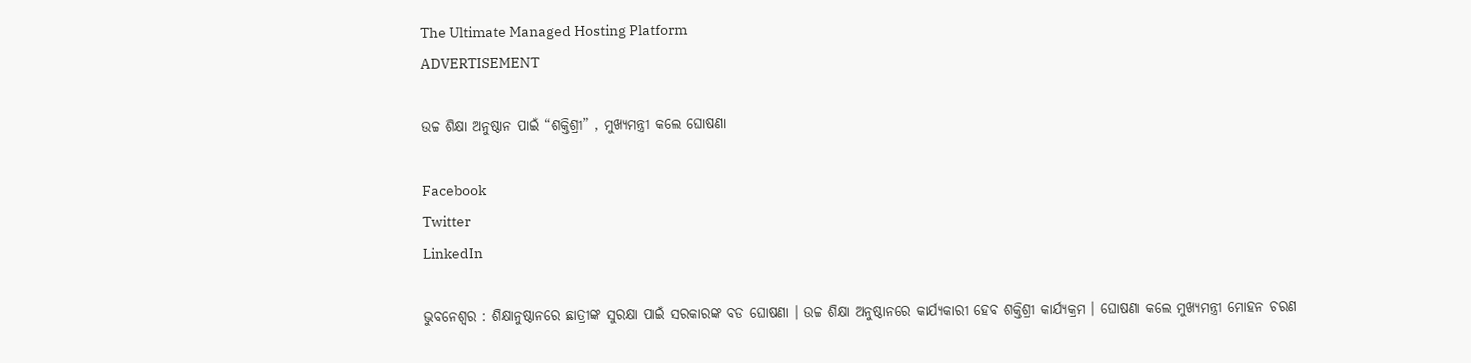The Ultimate Managed Hosting Platform
ADVERTISEMENT

ଉଚ୍ଚ ଶିକ୍ଷା ଅନୁଷ୍ଠାନ ପାଇଁ “ଶକ୍ତିଶ୍ରୀ” , ମୁଖ୍ୟମନ୍ତ୍ରୀ କଲେ ଘୋଷଣା

Facebook
Twitter
LinkedIn

ଭୁବନେଶ୍ୱର : ଶିକ୍ଷାନୁଷ୍ଠାନରେ ଛାତ୍ରୀଙ୍କ ସୁରକ୍ଷା ପାଇଁ ସରକାରଙ୍କ ବଡ ଘୋଷଣା । ଉଚ୍ଚ ଶିକ୍ଷା ଅନୁଷ୍ଠାନରେ କାର୍ଯ୍ୟକାରୀ ହେବ ଶକ୍ତିଶ୍ରୀ କାର୍ଯ୍ୟକ୍ରମ । ଘୋଷଣା କଲେ ମୁଖ୍ୟମନ୍ତ୍ରୀ ମୋହନ ଚରଣ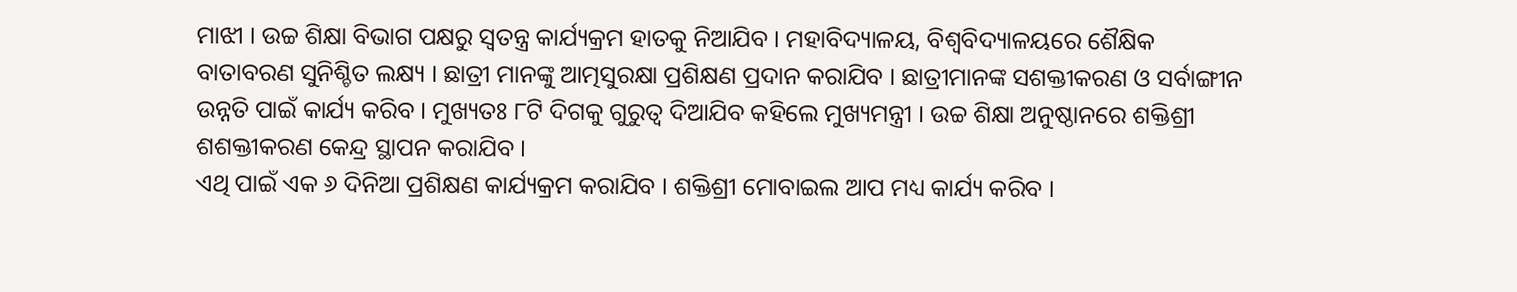ମାଝୀ । ଉଚ୍ଚ ଶିକ୍ଷା ବିଭାଗ ପକ୍ଷରୁ ସ୍ୱତନ୍ତ୍ର କାର୍ଯ୍ୟକ୍ରମ ହାତକୁ ନିଆଯିବ । ମହାବିଦ୍ୟାଳୟ, ବିଶ୍ୱବିଦ୍ୟାଳୟରେ ଶୈକ୍ଷିକ ବାତାବରଣ ସୁନିଶ୍ଚିତ ଲକ୍ଷ୍ୟ । ଛାତ୍ରୀ ମାନଙ୍କୁ ଆତ୍ମସୁରକ୍ଷା ପ୍ରଶିକ୍ଷଣ ପ୍ରଦାନ କରାଯିବ । ଛାତ୍ରୀମାନଙ୍କ ସଶକ୍ତୀକରଣ ଓ ସର୍ବାଙ୍ଗୀନ ଉନ୍ନତି ପାଇଁ କାର୍ଯ୍ୟ କରିବ । ମୁଖ୍ୟତଃ ୮ଟି ଦିଗକୁ ଗୁରୁତ୍ୱ ଦିଆଯିବ କହିଲେ ମୁଖ୍ୟମନ୍ତ୍ରୀ । ଉଚ୍ଚ ଶିକ୍ଷା ଅନୁଷ୍ଠାନରେ ଶକ୍ତିଶ୍ରୀ ଶଶକ୍ତୀକରଣ କେନ୍ଦ୍ର ସ୍ଥାପନ କରାଯିବ ।
ଏଥି ପାଇଁ ଏକ ୬ ଦିନିଆ ପ୍ରଶିକ୍ଷଣ କାର୍ଯ୍ୟକ୍ରମ କରାଯିବ । ଶକ୍ତିଶ୍ରୀ ମୋବାଇଲ ଆପ ମଧ୍ୟ କାର୍ଯ୍ୟ କରିବ ।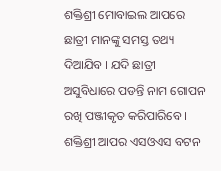ଶକ୍ତିଶ୍ରୀ ମୋବାଇଲ ଆପରେ ଛାତ୍ରୀ ମାନଙ୍କୁ ସମସ୍ତ ତଥ୍ୟ ଦିଆଯିବ । ଯଦି ଛାତ୍ରୀ ଅସୁବିଧାରେ ପଡନ୍ତି ନାମ ଗୋପନ ରଖି ପଞ୍ଜୀକୃତ କରିପାରିବେ । ଶକ୍ତିଶ୍ରୀ ଆପର ଏସଓଏସ ବଟନ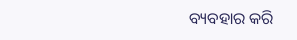ବ୍ୟବହାର କରି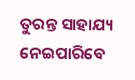ତୁରନ୍ତ ସାହାଯ୍ୟ ନେଇପାରିବେ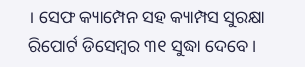। ସେଫ କ୍ୟାମ୍ପେନ ସହ କ୍ୟାମ୍ପସ ସୁରକ୍ଷା ରିପୋର୍ଟ ଡିସେମ୍ବର ୩୧ ସୁଦ୍ଧା ଦେବେ ।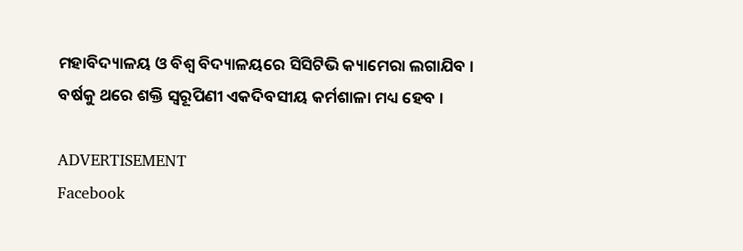ମହାବିଦ୍ୟାଳୟ ଓ ବିଶ୍ୱ ବିଦ୍ୟାଳୟରେ ସିସିଟିଭି କ୍ୟାମେରା ଲଗାଯିବ । ବର୍ଷକୁ ଥରେ ଶକ୍ତି ସ୍ୱରୂପିଣୀ ଏକଦିବସୀୟ କର୍ମଶାଳା ମଧ୍ୟ ହେବ ।

ADVERTISEMENT
Facebook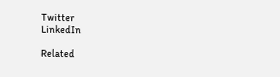Twitter
LinkedIn

Related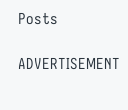Posts

ADVERTISEMENT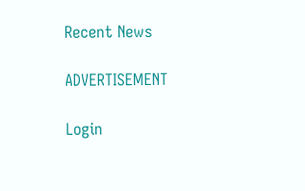Recent News

ADVERTISEMENT

Login